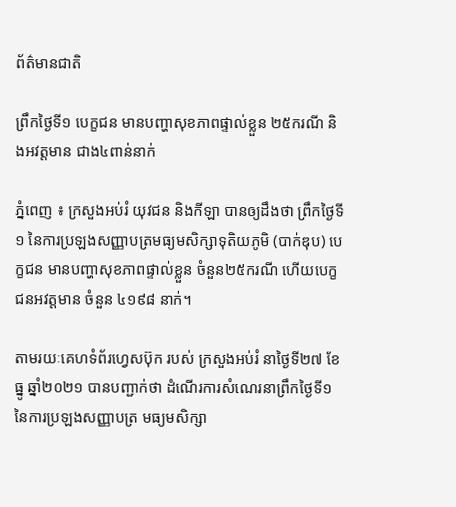ព័ត៌មានជាតិ

ព្រឹកថ្ងៃទី១ បេក្ខជន មានបញ្ហាសុខភាពផ្ទាល់ខ្លួន ២៥ករណី និងអវត្តមាន ជាង៤ពាន់នាក់

ភ្នំពេញ ៖ ក្រសួងអប់រំ យុវជន និងកីឡា បានឲ្យដឹងថា ព្រឹកថ្ងៃទី១ នៃការប្រឡងសញ្ញាបត្រមធ្យមសិក្សាទុតិយភូមិ (បាក់ឌុប) បេក្ខជន មានបញ្ហាសុខភាពផ្ទាល់ខ្លួន ចំនួន២៥ករណី ហើយបេក្ខជនអវត្តមាន ចំនួន ៤១៩៨ នាក់។

តាមរយៈគេហទំព័រហ្វេសប៊ុក របស់ ក្រសួងអប់រំ នាថ្ងៃទី២៧ ខែធ្នូ ឆ្នាំ២០២១ បានបញ្ជាក់ថា ដំណើរការសំណេរនាព្រឹកថ្ងៃទី១ នៃការប្រឡងសញ្ញាបត្រ មធ្យមសិក្សា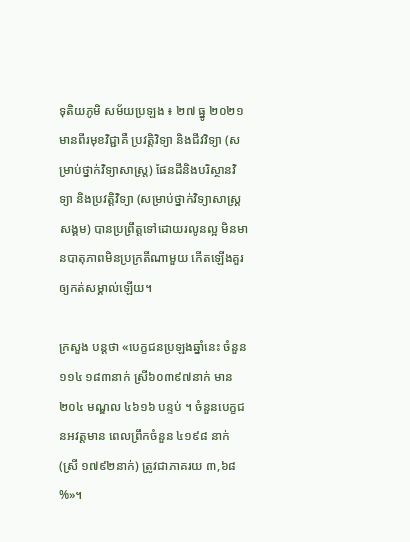ទុតិយភូមិ សម័យប្រឡង ៖ ២៧ ធ្នូ ២០២១ មានពីរមុខវិជ្ជាគឺ ប្រវត្តិវិទ្យា និងជីវវិទ្យា (សម្រាប់ថ្នាក់វិទ្យាសាស្ត្រ) ផែនដីនិងបរិស្ថានវិទ្យា និងប្រវត្តិវិទ្យា (សម្រាប់ថ្នាក់វិទ្យាសាស្ត្រសង្គម) បានប្រព្រឹត្តទៅដោយរលូនល្អ មិនមានបាតុភាពមិនប្រក្រតីណាមួយ កើតឡើងគួរឲ្យកត់សម្គាល់ឡើយ។

ក្រសួង បន្ដថា «បេក្ខជនប្រឡងឆ្នាំនេះ ចំនួន១១៤ ១៨៣នាក់ ស្រី៦០៣៩៧នាក់ មាន ២០៤ មណ្ឌល ៤៦១៦ បន្ទប់ ។ ចំនួនបេក្ខជនអវត្តមាន ពេលព្រឹកចំនួន ៤១៩៨ នាក់ (ស្រី ១៧៩២នាក់) ត្រូវជាភាគរយ ៣,៦៨ %»។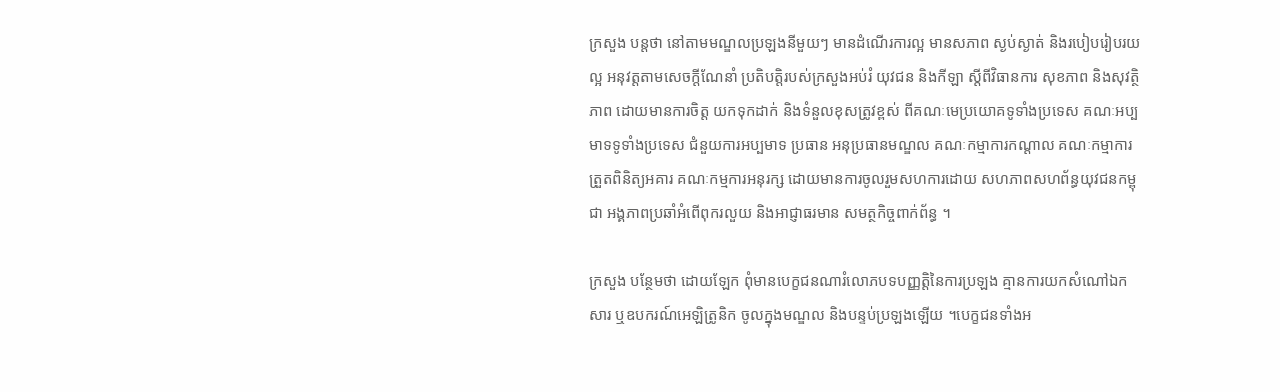ក្រសួង បន្ដថា នៅតាមមណ្ឌលប្រឡងនីមួយៗ មានដំណើរការល្អ មានសភាព ស្ងប់ស្ងាត់ និងរបៀបរៀបរយល្អ អនុវត្តតាមសេចក្ដីណែនាំ ប្រតិបត្តិរបស់ក្រសួងអប់រំ យុវជន និងកីឡា ស្ដីពីវិធានការ សុខភាព និងសុវត្ថិភាព ដោយមានការចិត្ត យកទុកដាក់ និងទំនួលខុសត្រូវខ្ពស់ ពីគណៈមេប្រយោគទូទាំងប្រទេស គណៈអប្បមាទទូទាំងប្រទេស ជំនួយការអប្បមាទ ប្រធាន អនុប្រធានមណ្ឌល គណៈកម្មាការកណ្ដាល គណៈកម្មាការត្រួតពិនិត្យអគារ គណៈកម្មការអនុរក្ស ដោយមានការចូលរួមសហការដោយ សហភាពសហព័ន្ធយុវជនកម្ពុជា អង្គភាពប្រឆាំអំពើពុករលួយ និងអាជ្ញាធរមាន សមត្ថកិច្ចពាក់ព័ន្ធ ។

ក្រសួង បន្ថែមថា ដោយឡែក ពុំមានបេក្ខជនណារំលោភបទបញ្ញត្តិនៃការប្រឡង គ្មានការយកសំណៅឯកសារ ឬឧបករណ៍អេឡិត្រូនិក ចូលក្នុងមណ្ឌល និងបន្ទប់ប្រឡងឡើយ ។បេក្ខជនទាំងអ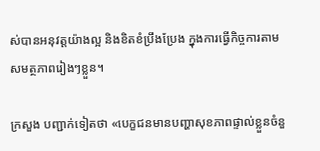ស់បានអនុវត្តយ៉ាងល្អ និងខិតខំប្រឹងប្រែង ក្នុងការធ្វើកិច្ចការតាមសមត្ថភាពរៀងៗខ្លួន។

ក្រសួង បញ្ជាក់ទៀតថា «បេក្ខជនមានបញ្ហាសុខភាពផ្ទាល់ខ្លួនចំនួ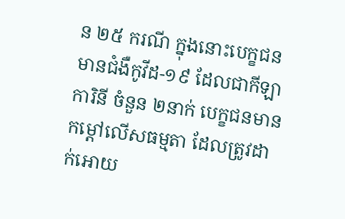ន ២៥ ករណី ក្នុងនោះបេក្ខជនមានជំងឺកូវីដ-១៩ ដែលជាកីឡាការិនី ចំនួន ២នាក់ បេក្ខជនមានកម្តៅលើសធម្មតា ដែលត្រូវដាក់អោយ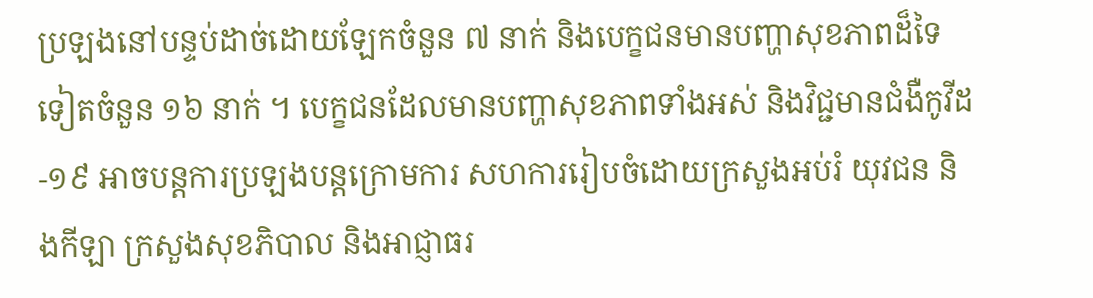ប្រឡងនៅបន្ទប់ដាច់ដោយឡែកចំនួន ៧ នាក់ និងបេក្ខជនមានបញ្ហាសុខភាពដ៏ទៃទៀតចំនួន ១៦ នាក់ ។ បេក្ខជនដែលមានបញ្ហាសុខភាពទាំងអស់ និងវិជ្ជមានជំងឺកូវីដ-១៩ អាចបន្តការប្រឡងបន្តក្រោមការ សហការរៀបចំដោយក្រសួងអប់រំ យុវជន និងកីឡា ក្រសួងសុខភិបាល និងអាជ្ញាធរ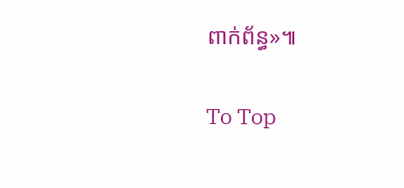ពាក់ព័ន្ធ»៕

To Top